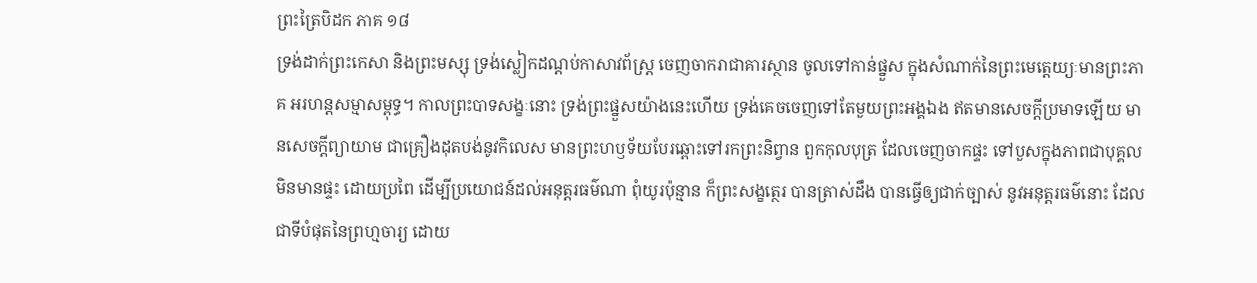ព្រះត្រៃបិដក ភាគ ១៨
ទ្រង់ដាក់ព្រះកេសា និងព្រះមស្សុ ទ្រង់ស្លៀកដណ្តប់កាសាវព័ស្ត្រ ចេញចាករាជាគារស្ថាន ចូលទៅកាន់ផ្នួស ក្នុងសំណាក់នៃព្រះមេត្តេយ្យៈមានព្រះភាគ អរហន្តសម្មាសម្ពុទ្ធ។ កាលព្រះបាទសង្ខៈនោះ ទ្រង់ព្រះផ្នួសយ៉ាងនេះហើយ ទ្រង់គេចចេញទៅតែមួយព្រះអង្គឯង ឥតមានសេចក្តីប្រមាទឡើយ មានសេចក្តីព្យាយាម ជាគ្រឿងដុតបង់នូវកិលេស មានព្រះហឫទ័យបែរឆ្ពោះទៅរកព្រះនិព្វាន ពួកកុលបុត្រ ដែលចេញចាកផ្ទះ ទៅបួសក្នុងភាពជាបុគ្គលមិនមានផ្ទះ ដោយប្រពៃ ដើម្បីប្រយោជន៍ដល់អនុត្តរធម៌ណា ពុំយូរប៉ុន្មាន ក៏ព្រះសង្ខត្ថេរ បានត្រាស់ដឹង បានធ្វើឲ្យជាក់ច្បាស់ នូវអនុត្តរធម៌នោះ ដែលជាទីបំផុតនៃព្រហ្មចារ្យ ដោយ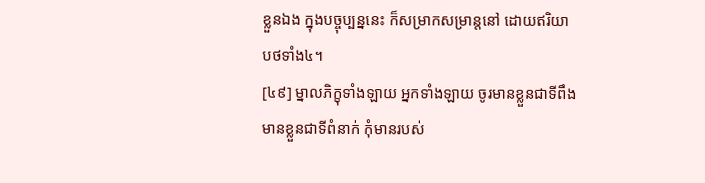ខ្លួនឯង ក្នុងបច្ចុប្បន្ននេះ ក៏សម្រាកសម្រាន្តនៅ ដោយឥរិយាបថទាំង៤។
[៤៩] ម្នាលភិក្ខុទាំងឡាយ អ្នកទាំងឡាយ ចូរមានខ្លួនជាទីពឹង មានខ្លួនជាទីពំនាក់ កុំមានរបស់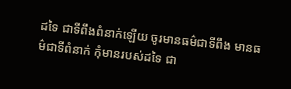ដទៃ ជាទីពឹងពំនាក់ឡើយ ចូរមានធម៌ជាទីពឹង មានធម៌ជាទីពំនាក់ កុំមានរបស់ដទៃ ជា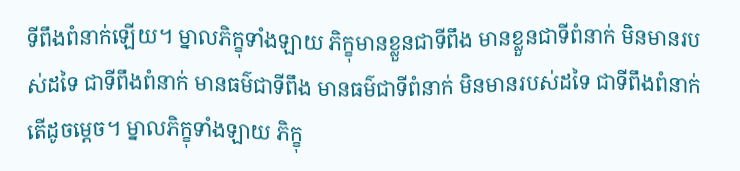ទីពឹងពំនាក់ឡើយ។ ម្នាលភិក្ខុទាំងឡាយ ភិក្ខុមានខ្លួនជាទីពឹង មានខ្លួនជាទីពំនាក់ មិនមានរបស់ដទៃ ជាទីពឹងពំនាក់ មានធម៌ជាទីពឹង មានធម៌ជាទីពំនាក់ មិនមានរបស់ដទៃ ជាទីពឹងពំនាក់ តើដូចម្តេច។ ម្នាលភិក្ខុទាំងឡាយ ភិក្ខុ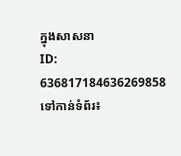ក្នុងសាសនា
ID: 636817184636269858
ទៅកាន់ទំព័រ៖